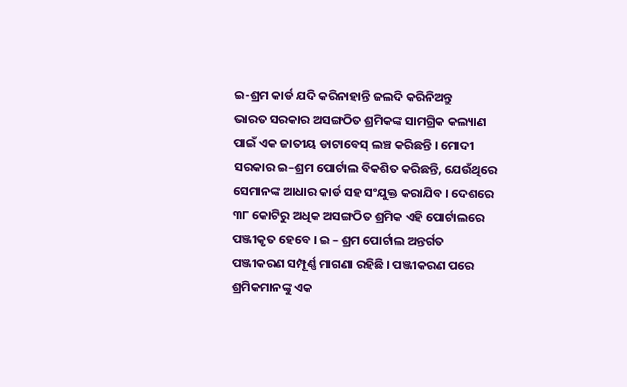ଇ-ଶ୍ରମ କାର୍ଡ ଯଦି କରିନାହାନ୍ତି ଜଲଦି କରିନିଅନ୍ତୁ
ଭାରତ ସରକାର ଅସଙ୍ଗଠିତ ଶ୍ରମିକଙ୍କ ସାମଗ୍ରିକ କଲ୍ୟାଣ ପାଇଁ ଏକ ଜାତୀୟ ଡାଟାବେସ୍ ଲଞ୍ଚ କରିଛନ୍ତି । ମୋଦୀ ସରକାର ଇ–ଶ୍ରମ ପୋର୍ଟାଲ ବିକଶିତ କରିଛନ୍ତି, ଯେଉଁଥିରେ ସେମାନଙ୍କ ଆଧାର କାର୍ଡ ସହ ସଂଯୁକ୍ତ କରାଯିବ । ଦେଶରେ ୩୮ କୋଟିରୁ ଅଧିକ ଅସଙ୍ଗଠିତ ଶ୍ରମିକ ଏହି ପୋର୍ଟାଲରେ ପଞ୍ଜୀକୃତ ହେବେ । ଇ – ଶ୍ରମ ପୋର୍ଟାଲ ଅନ୍ତର୍ଗତ ପଞ୍ଜୀକରଣ ସମ୍ପୂର୍ଣ୍ଣ ମାଗଣା ରହିଛି । ପଞ୍ଜୀକରଣ ପରେ ଶ୍ରମିକମାନଙ୍କୁ ଏକ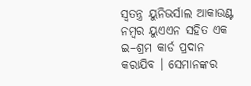ସ୍ୱତନ୍ତ୍ର ୟୁନିଭର୍ସାଲ ଆକାଉଣ୍ଟ ନମ୍ବର ୟୁଏଏନ ସହିତ ଏକ ଇ–ଶ୍ରମ କାର୍ଡ ପ୍ରଦାନ କରାଯିବ । ସେମାନଙ୍କର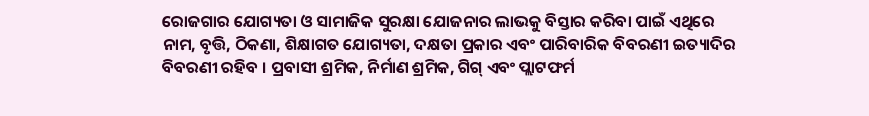ରୋଜଗାର ଯୋଗ୍ୟତା ଓ ସାମାଜିକ ସୁରକ୍ଷା ଯୋଜନାର ଲାଭକୁ ବିସ୍ତାର କରିବା ପାଇଁ ଏଥିରେ ନାମ, ବୃତ୍ତି, ଠିକଣା, ଶିକ୍ଷାଗତ ଯୋଗ୍ୟତା, ଦକ୍ଷତା ପ୍ରକାର ଏବଂ ପାରିବାରିକ ବିବରଣୀ ଇତ୍ୟାଦିର ବିବରଣୀ ରହିବ । ପ୍ରବାସୀ ଶ୍ରମିକ, ନିର୍ମାଣ ଶ୍ରମିକ, ଗିଗ୍ ଏବଂ ପ୍ଲାଟଫର୍ମ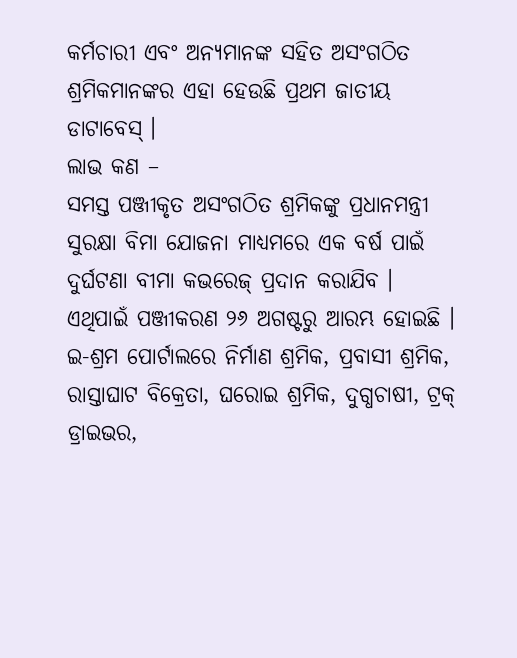କର୍ମଚାରୀ ଏବଂ ଅନ୍ୟମାନଙ୍କ ସହିତ ଅସଂଗଠିତ ଶ୍ରମିକମାନଙ୍କର ଏହା ହେଉଛି ପ୍ରଥମ ଜାତୀୟ ଡାଟାବେସ୍ ।
ଲାଭ କଣ –
ସମସ୍ତ ପଞ୍ଜୀକୃତ ଅସଂଗଠିତ ଶ୍ରମିକଙ୍କୁ ପ୍ରଧାନମନ୍ତ୍ରୀ ସୁରକ୍ଷା ବିମା ଯୋଜନା ମାଧ୍ୟମରେ ଏକ ବର୍ଷ ପାଇଁ ଦୁର୍ଘଟଣା ବୀମା କଭରେଜ୍ ପ୍ରଦାନ କରାଯିବ । ଏଥିପାଇଁ ପଞ୍ଜୀକରଣ ୨୬ ଅଗଷ୍ଟରୁ ଆରମ୍ଭ ହୋଇଛି । ଇ-ଶ୍ରମ ପୋର୍ଟାଲରେ ନିର୍ମାଣ ଶ୍ରମିକ, ପ୍ରବାସୀ ଶ୍ରମିକ, ରାସ୍ତାଘାଟ ବିକ୍ରେତା, ଘରୋଇ ଶ୍ରମିକ, ଦୁଗ୍ଧଚାଷୀ, ଟ୍ରକ୍ ଡ୍ରାଇଭର,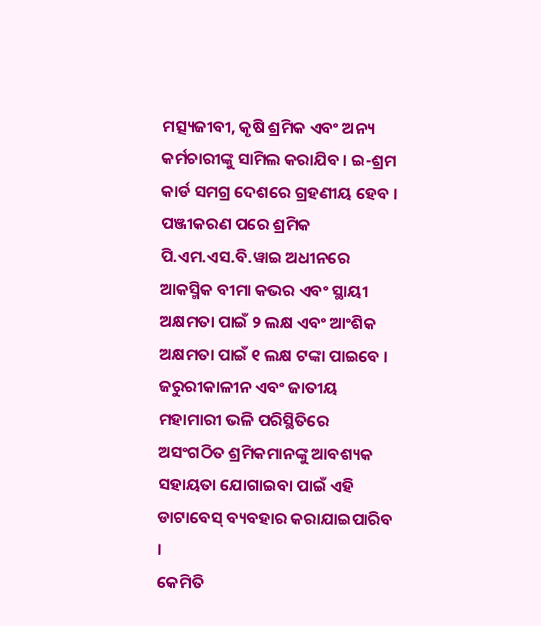ମତ୍ସ୍ୟଜୀବୀ, କୃଷି ଶ୍ରମିକ ଏବଂ ଅନ୍ୟ କର୍ମଚାରୀଙ୍କୁ ସାମିଲ କରାଯିବ । ଇ-ଶ୍ରମ କାର୍ଡ ସମଗ୍ର ଦେଶରେ ଗ୍ରହଣୀୟ ହେବ । ପଞ୍ଜୀକରଣ ପରେ ଶ୍ରମିକ ପି.ଏମ.ଏସ.ବି.ୱାଇ ଅଧୀନରେ ଆକସ୍ମିକ ବୀମା କଭର ଏବଂ ସ୍ଥାୟୀ ଅକ୍ଷମତା ପାଇଁ ୨ ଲକ୍ଷ ଏବଂ ଆଂଶିକ ଅକ୍ଷମତା ପାଇଁ ୧ ଲକ୍ଷ ଟଙ୍କା ପାଇବେ । ଜରୁରୀକାଳୀନ ଏବଂ ଜାତୀୟ ମହାମାରୀ ଭଳି ପରିସ୍ଥିତିରେ ଅସଂଗଠିତ ଶ୍ରମିକମାନଙ୍କୁ ଆବଶ୍ୟକ ସହାୟତା ଯୋଗାଇବା ପାଇଁ ଏହି ଡାଟାବେସ୍ ବ୍ୟବହାର କରାଯାଇପାରିବ ।
କେମିତି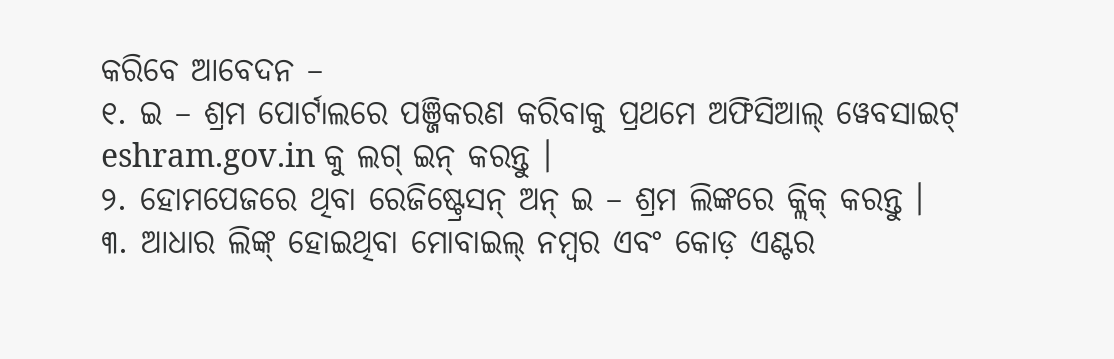କରିବେ ଆବେଦନ –
୧. ଇ – ଶ୍ରମ ପୋର୍ଟାଲରେ ପଞ୍ଜିକରଣ କରିବାକୁ ପ୍ରଥମେ ଅଫିସିଆଲ୍ ୱେବସାଇଟ୍ eshram.gov.in କୁ ଲଗ୍ ଇନ୍ କରନ୍ତୁ ।
୨. ହୋମପେଜରେ ଥିବା ରେଜିଷ୍ଟ୍ରେସନ୍ ଅନ୍ ଇ – ଶ୍ରମ ଲିଙ୍କରେ କ୍ଲିକ୍ କରନ୍ତୁ ।
୩. ଆଧାର ଲିଙ୍କ୍ ହୋଇଥିବା ମୋବାଇଲ୍ ନମ୍ବର ଏବଂ କୋଡ଼ ଏଣ୍ଟର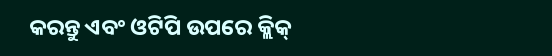କରନ୍ତୁ ଏବଂ ଓଟିପି ଉପରେ କ୍ଲିକ୍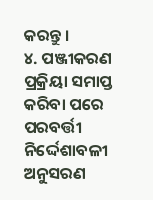କରନ୍ତୁ ।
୪. ପଞ୍ଜୀକରଣ ପ୍ରକ୍ରିୟା ସମାପ୍ତ କରିବା ପରେ ପରବର୍ତ୍ତୀ ନିର୍ଦ୍ଦେଶାବଳୀ ଅନୁସରଣ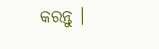କରନ୍ତୁ ।